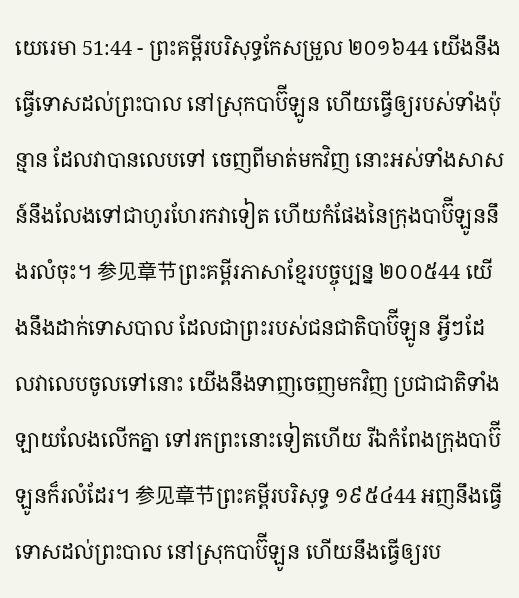យេរេមា 51:44 - ព្រះគម្ពីរបរិសុទ្ធកែសម្រួល ២០១៦44 យើងនឹងធ្វើទោសដល់ព្រះបាល នៅស្រុកបាប៊ីឡូន ហើយធ្វើឲ្យរបស់ទាំងប៉ុន្មាន ដែលវាបានលេបទៅ ចេញពីមាត់មកវិញ នោះអស់ទាំងសាសន៍នឹងលែងទៅជាហូរហែរកវាទៀត ហើយកំផែងនៃក្រុងបាប៊ីឡូននឹងរលំចុះ។ 参见章节ព្រះគម្ពីរភាសាខ្មែរបច្ចុប្បន្ន ២០០៥44 យើងនឹងដាក់ទោសបាល ដែលជាព្រះរបស់ជនជាតិបាប៊ីឡូន អ្វីៗដែលវាលេបចូលទៅនោះ យើងនឹងទាញចេញមកវិញ ប្រជាជាតិទាំងឡាយលែងលើកគ្នា ទៅរកព្រះនោះទៀតហើយ រីឯកំពែងក្រុងបាប៊ីឡូនក៏រលំដែរ។ 参见章节ព្រះគម្ពីរបរិសុទ្ធ ១៩៥៤44 អញនឹងធ្វើទោសដល់ព្រះបាល នៅស្រុកបាប៊ីឡូន ហើយនឹងធ្វើឲ្យរប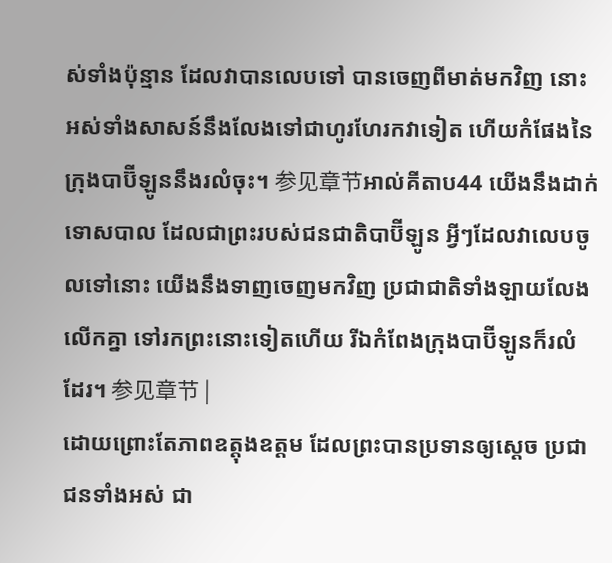ស់ទាំងប៉ុន្មាន ដែលវាបានលេបទៅ បានចេញពីមាត់មកវិញ នោះអស់ទាំងសាសន៍នឹងលែងទៅជាហូរហែរកវាទៀត ហើយកំផែងនៃក្រុងបាប៊ីឡូននឹងរលំចុះ។ 参见章节អាល់គីតាប44 យើងនឹងដាក់ទោសបាល ដែលជាព្រះរបស់ជនជាតិបាប៊ីឡូន អ្វីៗដែលវាលេបចូលទៅនោះ យើងនឹងទាញចេញមកវិញ ប្រជាជាតិទាំងឡាយលែងលើកគ្នា ទៅរកព្រះនោះទៀតហើយ រីឯកំពែងក្រុងបាប៊ីឡូនក៏រលំដែរ។ 参见章节 |
ដោយព្រោះតែភាពឧត្ដុងឧត្ដម ដែលព្រះបានប្រទានឲ្យស្ដេច ប្រជាជនទាំងអស់ ជា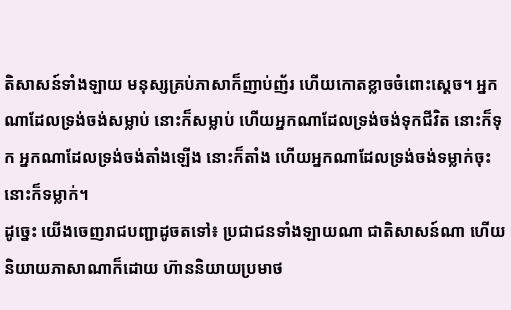តិសាសន៍ទាំងឡាយ មនុស្សគ្រប់ភាសាក៏ញាប់ញ័រ ហើយកោតខ្លាចចំពោះស្ដេច។ អ្នកណាដែលទ្រង់ចង់សម្លាប់ នោះក៏សម្លាប់ ហើយអ្នកណាដែលទ្រង់ចង់ទុកជីវិត នោះក៏ទុក អ្នកណាដែលទ្រង់ចង់តាំងឡើង នោះក៏តាំង ហើយអ្នកណាដែលទ្រង់ចង់ទម្លាក់ចុះ នោះក៏ទម្លាក់។
ដូច្នេះ យើងចេញរាជបញ្ជាដូចតទៅ៖ ប្រជាជនទាំងឡាយណា ជាតិសាសន៍ណា ហើយនិយាយភាសាណាក៏ដោយ ហ៊ាននិយាយប្រមាថ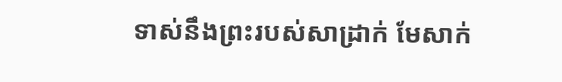ទាស់នឹងព្រះរបស់សាដ្រាក់ មែសាក់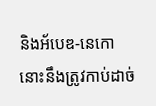និងអ័បេឌ-នេកោ នោះនឹងត្រូវកាប់ដាច់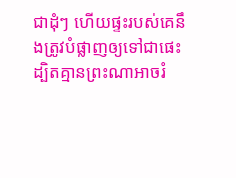ជាដុំៗ ហើយផ្ទះរបស់គេនឹងត្រូវបំផ្លាញឲ្យទៅជាផេះ ដ្បិតគ្មានព្រះណាអាចរំ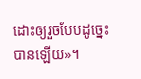ដោះឲ្យរួចបែបដូច្នេះបានឡើយ»។